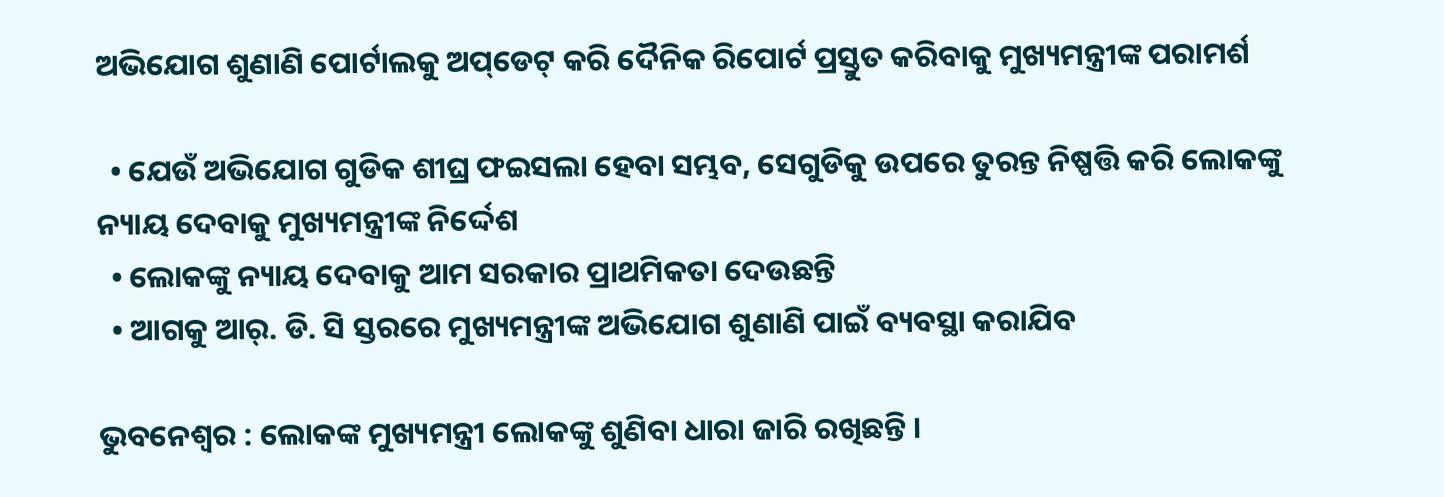ଅଭିଯୋଗ ଶୁଣାଣି ପୋର୍ଟାଲକୁ ଅପ୍‌ଡେଟ୍‌ କରି ଦୈନିକ ରିପୋର୍ଟ ପ୍ରସ୍ତୁତ କରିବାକୁ ମୁଖ୍ୟମନ୍ତ୍ରୀଙ୍କ ପରାମର୍ଶ

  • ଯେଉଁ ଅଭିଯୋଗ ଗୁଡିକ ଶୀଘ୍ର ଫଇସଲା ହେବା ସମ୍ଭବ, ସେଗୁଡିକୁ ଉପରେ ତୁରନ୍ତ ନିଷ୍ପତ୍ତି କରି ଲୋକଙ୍କୁ ନ୍ୟାୟ ଦେବାକୁ ମୁଖ୍ୟମନ୍ତ୍ରୀଙ୍କ ନିର୍ଦ୍ଦେଶ
  • ଲୋକଙ୍କୁ ନ୍ୟାୟ ଦେବାକୁ ଆମ ସରକାର ପ୍ରାଥମିକତା ଦେଉଛନ୍ତି
  • ଆଗକୁ ଆର୍. ଡି. ସି ସ୍ତରରେ ମୁଖ୍ୟମନ୍ତ୍ରୀଙ୍କ ଅଭିଯୋଗ ଶୁଣାଣି ପାଇଁ ବ୍ୟବସ୍ଥା କରାଯିବ

ଭୁବନେଶ୍ୱର : ଲୋକଙ୍କ ମୁଖ୍ୟମନ୍ତ୍ରୀ ଲୋକଙ୍କୁ ଶୁଣିବା ଧାରା ଜାରି ରଖିଛନ୍ତି ।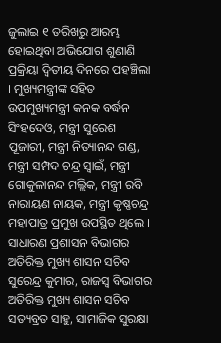ଜୁଲାଇ ୧ ତରିଖରୁ ଆରମ୍ଭ ହୋଇଥିବା ଅଭିଯୋଗ ଶୁଣାଣି ପ୍ରକ୍ରିୟା ଦ୍ୱିତୀୟ ଦିନରେ ପହଞ୍ଚିଲା । ମୁଖ୍ୟମନ୍ତ୍ରୀଙ୍କ ସହିତ ଉପମୁଖ୍ୟମନ୍ତ୍ରୀ କନକ ବର୍ଦ୍ଧନ ସିଂହଦେଓ, ମନ୍ତ୍ରୀ ସୁରେଶ ପୂଜାରୀ, ମନ୍ତ୍ରୀ ନିତ୍ୟାନନ୍ଦ ଗଣ୍ଡ, ମନ୍ତ୍ରୀ ସମ୍ପଦ ଚନ୍ଦ୍ର ସ୍ୱାଇଁ, ମନ୍ତ୍ରୀ ଗୋକୁଳାନନ୍ଦ ମଲ୍ଲିକ, ମନ୍ତ୍ରୀ ରବି ନାରାୟଣ ନାୟକ, ମନ୍ତ୍ରୀ କୃଷ୍ଣଚନ୍ଦ୍ର ମହାପାତ୍ର ପ୍ରମୁଖ ଉପସ୍ଥିତ ଥିଲେ । ସାଧାରଣ ପ୍ରଶାସନ ବିଭାଗର ଅତିରିକ୍ତ ମୁଖ୍ୟ ଶାସନ ସଚିବ ସୁରେନ୍ଦ୍ର କୁମାର, ରାଜସ୍ୱ ବିଭାଗର ଅତିରିକ୍ତ ମୁଖ୍ୟ ଶାସନ ସଚିବ ସତ୍ୟବ୍ରତ ସାହୁ, ସାମାଜିକ ସୁରକ୍ଷା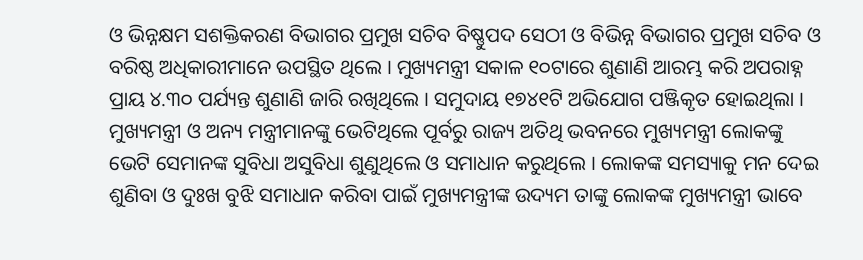ଓ ଭିନ୍ନକ୍ଷମ ସଶକ୍ତିକରଣ ବିଭାଗର ପ୍ରମୁଖ ସଚିବ ବିଷ୍ଣୁପଦ ସେଠୀ ଓ ବିଭିନ୍ନ ବିଭାଗର ପ୍ରମୁଖ ସଚିବ ଓ ବରିଷ୍ଠ ଅଧିକାରୀମାନେ ଉପସ୍ଥିତ ଥିଲେ । ମୁଖ୍ୟମନ୍ତ୍ରୀ ସକାଳ ୧୦ଟାରେ ଶୁଣାଣି ଆରମ୍ଭ କରି ଅପରାହ୍ନ ପ୍ରାୟ ୪.୩୦ ପର୍ଯ୍ୟନ୍ତ ଶୁଣାଣି ଜାରି ରଖିଥିଲେ । ସମୁଦାୟ ୧୭୪୧ଟି ଅଭିଯୋଗ ପଞ୍ଜିକୃତ ହୋଇଥିଲା । ମୁଖ୍ୟମନ୍ତ୍ରୀ ଓ ଅନ୍ୟ ମନ୍ତ୍ରୀମାନଙ୍କୁ ଭେଟିଥିଲେ ପୂର୍ବରୁ ରାଜ୍ୟ ଅତିଥି ଭବନରେ ମୁଖ୍ୟମନ୍ତ୍ରୀ ଲୋକଙ୍କୁ ଭେଟି ସେମାନଙ୍କ ସୁବିଧା ଅସୁବିଧା ଶୁଣୁଥିଲେ ଓ ସମାଧାନ କରୁଥିଲେ । ଲୋକଙ୍କ ସମସ୍ୟାକୁ ମନ ଦେଇ ଶୁଣିବା ଓ ଦୁଃଖ ବୁଝି ସମାଧାନ କରିବା ପାଇଁ ମୁଖ୍ୟମନ୍ତ୍ରୀଙ୍କ ଉଦ୍ୟମ ତାଙ୍କୁ ଲୋକଙ୍କ ମୁଖ୍ୟମନ୍ତ୍ରୀ ଭାବେ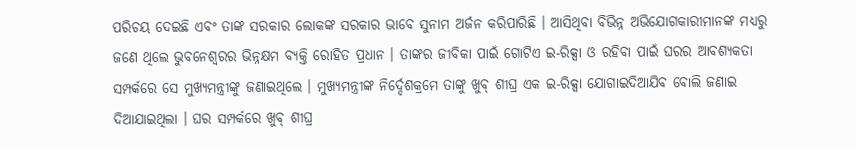ପରିଚୟ ଦେଇଛି ଏବଂ ତାଙ୍କ ସରକାର ଲୋକଙ୍କ ସରକାର ଭାବେ ସୁନାମ ଅର୍ଜନ କରିପାରିଛି । ଆସିଥିବା ବିଭିନ୍ନ ଅଭିଯୋଗକାରୀମାନଙ୍କ ମଧ୍ୟରୁ ଜଣେ ଥିଲେ ଭୁବନେଶ୍ୱରର ଭିନ୍ନକ୍ଷମ ବ୍ୟକ୍ତି ରୋହିତ ପ୍ରଧାନ । ତାଙ୍କର ଜୀବିକା ପାଇଁ ଗୋଟିଏ ଇ-ରିକ୍ସା ଓ ରହିବା ପାଇଁ ଘରର ଆବଶ୍ୟକତା ସମ୍ପର୍କରେ ସେ ମୁଖ୍ୟମନ୍ତ୍ରୀଙ୍କୁ ଜଣାଇଥିଲେ । ମୁଖ୍ୟମନ୍ତ୍ରୀଙ୍କ ନିର୍ଦ୍ଦେଶକ୍ରମେ ତାଙ୍କୁ ଖୁବ୍ ଶୀଘ୍ର ଏକ ଇ-ରିକ୍ସା ଯୋଗାଇଦିଆଯିବ ବୋଲି ଜଣାଇ ଦିଆଯାଇଥିଲା । ଘର ସମ୍ପର୍କରେ ଖୁବ୍ ଶୀଘ୍ର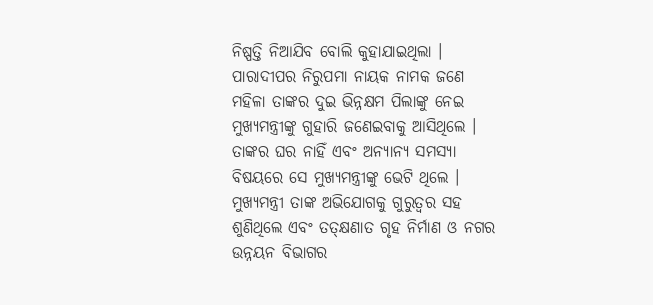ନିଷ୍ପତ୍ତି ନିଆଯିବ ବୋଲି କୁହାଯାଇଥିଲା । ପାରାଦୀପର ନିରୁପମା ନାୟକ ନାମକ ଜଣେ ମହିଳା ତାଙ୍କର ଦୁଇ ଭିନ୍ନକ୍ଷମ ପିଲାଙ୍କୁ ନେଇ ମୁଖ୍ୟମନ୍ତ୍ରୀଙ୍କୁ ଗୁହାରି ଜଣେଇବାକୁ ଆସିଥିଲେ । ତାଙ୍କର ଘର ନାହିଁ ଏବଂ ଅନ୍ୟାନ୍ୟ ସମସ୍ୟା ବିଷୟରେ ସେ ମୁଖ୍ୟମନ୍ତ୍ରୀଙ୍କୁ ଭେଟି ଥିଲେ । ମୁଖ୍ୟମନ୍ତ୍ରୀ ତାଙ୍କ ଅଭିଯୋଗକୁ ଗୁରୁତ୍ୱର ସହ ଶୁଣିଥିଲେ ଏବଂ ତତ୍‌କ୍ଷଣାତ ଗୃହ ନିର୍ମାଣ ଓ ନଗର ଉନ୍ନୟନ ବିଭାଗର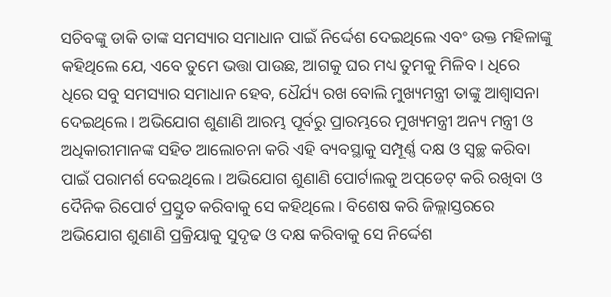ସଚିବଙ୍କୁ ଡାକି ତାଙ୍କ ସମସ୍ୟାର ସମାଧାନ ପାଇଁ ନିର୍ଦ୍ଦେଶ ଦେଇଥିଲେ ଏବଂ ଉକ୍ତ ମହିଳାଙ୍କୁ କହିଥିଲେ ଯେ, ଏବେ ତୁମେ ଭତ୍ତା ପାଉଛ, ଆଗକୁ ଘର ମଧ୍ୟ ତୁମକୁ ମିଳିବ । ଧିରେ ଧିରେ ସବୁ ସମସ୍ୟାର ସମାଧାନ ହେବ, ଧୈର୍ଯ୍ୟ ରଖ ବୋଲି ମୁଖ୍ୟମନ୍ତ୍ରୀ ତାଙ୍କୁ ଆଶ୍ୱାସନା ଦେଇଥିଲେ । ଅଭିଯୋଗ ଶୁଣାଣି ଆରମ୍ଭ ପୂର୍ବରୁ ପ୍ରାରମ୍ଭରେ ମୁଖ୍ୟମନ୍ତ୍ରୀ ଅନ୍ୟ ମନ୍ତ୍ରୀ ଓ ଅଧିକାରୀମାନଙ୍କ ସହିତ ଆଲୋଚନା କରି ଏହି ବ୍ୟବସ୍ଥାକୁ ସମ୍ପୂର୍ଣ୍ଣ ଦକ୍ଷ ଓ ସ୍ୱଚ୍ଛ କରିବା ପାଇଁ ପରାମର୍ଶ ଦେଇଥିଲେ । ଅଭିଯୋଗ ଶୁଣାଣି ପୋର୍ଟାଲକୁ ଅପ୍‌ଡେଟ୍‌ କରି ରଖିବା ଓ ଦୈନିକ ରିପୋର୍ଟ ପ୍ରସ୍ତୁତ କରିବାକୁ ସେ କହିଥିଲେ । ବିଶେଷ କରି ଜିଲ୍ଲାସ୍ତରରେ ଅଭିଯୋଗ ଶୁଣାଣି ପ୍ରକ୍ରିୟାକୁ ସୁଦୃଢ ଓ ଦକ୍ଷ କରିବାକୁ ସେ ନିର୍ଦ୍ଦେଶ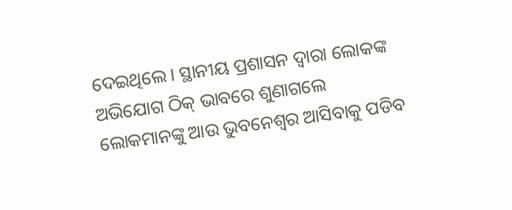ଦେଇଥିଲେ । ସ୍ଥାନୀୟ ପ୍ରଶାସନ ଦ୍ୱାରା ଲୋକଙ୍କ ଅଭିଯୋଗ ଠିକ୍ ଭାବରେ ଶୁଣାଗଲେ ଲୋକମାନଙ୍କୁ ଆଉ ଭୁବନେଶ୍ୱର ଆସିବାକୁ ପଡିବ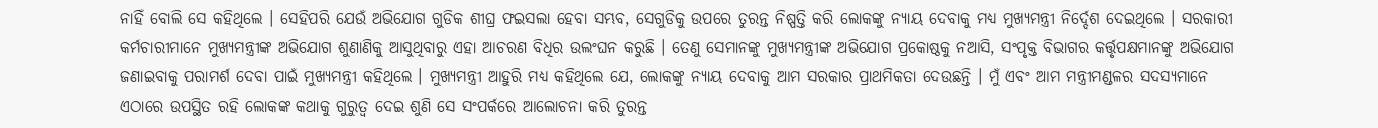ନାହିଁ ବୋଲି ସେ କହିଥିଲେ । ସେହିପରି ଯେଉଁ ଅଭିଯୋଗ ଗୁଡିକ ଶୀଘ୍ର ଫଇସଲା ହେବା ସମ୍ଭବ, ସେଗୁଡିକୁ ଉପରେ ତୁରନ୍ତ ନିଷ୍ପତ୍ତି କରି ଲୋକଙ୍କୁ ନ୍ୟାୟ ଦେବାକୁ ମଧ୍ୟ ମୁଖ୍ୟମନ୍ତ୍ରୀ ନିର୍ଦ୍ଦେଶ ଦେଇଥିଲେ । ସରକାରୀ କର୍ମଚାରୀମାନେ ମୁଖ୍ୟମନ୍ତ୍ରୀଙ୍କ ଅଭିଯୋଗ ଶୁଣାଣିକୁ ଆସୁଥିବାରୁ ଏହା ଆଚରଣ ବିଧିର ଉଲଂଘନ କରୁଛି । ତେଣୁ ସେମାନଙ୍କୁ ମୁଖ୍ୟମନ୍ତ୍ରୀଙ୍କ ଅଭିଯୋଗ ପ୍ରକୋଷ୍ଠକୁ ନଆସି, ସଂପୃକ୍ତ ବିଭାଗର କର୍ତ୍ତୃପକ୍ଷମାନଙ୍କୁ ଅଭିଯୋଗ ଜଣାଇବାକୁ ପରାମର୍ଶ ଦେବା ପାଇଁ ମୁଖ୍ୟମନ୍ତ୍ରୀ କହିଥିଲେ । ମୁଖ୍ୟମନ୍ତ୍ରୀ ଆହୁରି ମଧ୍ୟ କହିଥିଲେ ଯେ, ଲୋକଙ୍କୁ ନ୍ୟାୟ ଦେବାକୁ ଆମ ସରକାର ପ୍ରାଥମିକତା ଦେଉଛନ୍ତି । ମୁଁ ଏବଂ ଆମ ମନ୍ତ୍ରୀମଣ୍ଡଳର ସଦସ୍ୟମାନେ ଏଠାରେ ଉପସ୍ଥିତ ରହି ଲୋକଙ୍କ କଥାକୁ ଗୁରୁତ୍ୱ ଦେଇ ଶୁଣି ସେ ସଂପର୍କରେ ଆଲୋଚନା କରି ତୁରନ୍ତ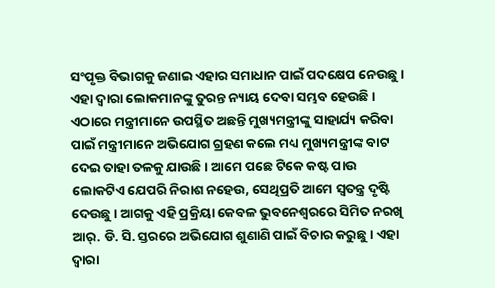ସଂପୃକ୍ତ ବିଭାଗକୁ ଜଣାଇ ଏହାର ସମାଧାନ ପାଇଁ ପଦକ୍ଷେପ ନେଉଛୁ । ଏହା ଦ୍ୱାରା ଲୋକମାନଙ୍କୁ ତୁରନ୍ତ ନ୍ୟାୟ ଦେବା ସମ୍ଭବ ହେଉଛି । ଏଠାରେ ମନ୍ତ୍ରୀମାନେ ଉପସ୍ଥିତ ଅଛନ୍ତି ମୁଖ୍ୟମନ୍ତ୍ରୀଙ୍କୁ ସାହାର୍ଯ୍ୟ କରିବା ପାଇଁ ମନ୍ତ୍ରୀମାନେ ଅଭିଯୋଗ ଗ୍ରହଣ କଲେ ମଧ୍ୟ ମୁଖ୍ୟମନ୍ତ୍ରୀଙ୍କ ବାଟ ଦେଇ ତାହା ତଳକୁ ଯାଉଛି । ଆମେ ପଛେ ଟିକେ କଷ୍ଟ ପାଉ ଲୋକଟିଏ ଯେପରି ନିରାଶ ନହେଉ, ସେଥିପ୍ରତି ଆମେ ସ୍ୱତନ୍ତ୍ର ଦୃଷ୍ଟି ଦେଉଛୁ । ଆଗକୁ ଏହି ପ୍ରକ୍ରିୟା କେବଳ ଭୁବନେଶ୍ୱରରେ ସିମିତ ନରଖି ଆର୍‌. ଡି. ସି. ସ୍ତରରେ ଅଭିଯୋଗ ଶୁଣାଣି ପାଇଁ ବିଚାର କରୁଛୁ । ଏହା ଦ୍ୱାରା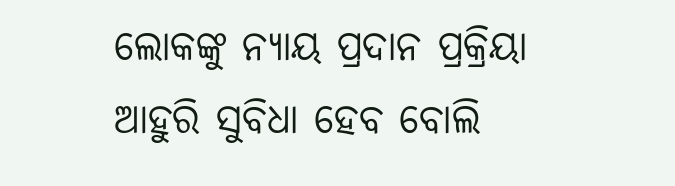ଲୋକଙ୍କୁ ନ୍ୟାୟ ପ୍ରଦାନ ପ୍ରକ୍ରିୟା ଆହୁରି ସୁବିଧା ହେବ ବୋଲି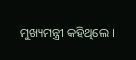ମୁଖ୍ୟମନ୍ତ୍ରୀ କହିଥିଲେ ।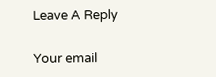Leave A Reply

Your email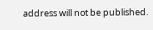address will not be published.